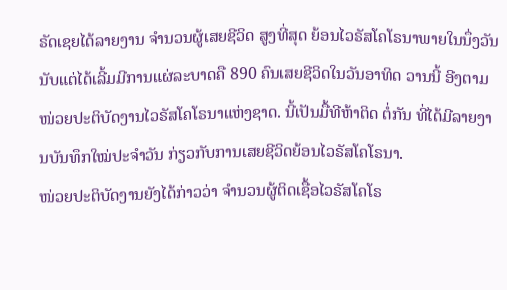ຣັດເຊຍໄດ້ລາຍງານ ຈຳນວນຜູ້ເສຍຊີວິດ ສູງທີ່ສຸດ ຍ້ອນໄວຣັສໂຄໂຣນາພາຍໃນນຶ່ງວັນນັບແຕ່ໄດ້ເລີ້ມມີການແຜ່ລະບາດຄື 890 ຄົນເສຍຊີວິດໃນວັນອາທິດ ວານນີ້ ອີງຕາມໜ່ວຍປະຕິບັດງານໄວຣັສໂຄໂຣນາແຫ່ງຊາດ. ນີ້ເປັນມື້ທີຫ້າຕິດ ຕໍ່ກັນ ທີ່ໄດ້ມີລາຍງານບັນທຶກໃໝ່ປະຈຳວັນ ກ່ຽວກັບການເສຍຊີວິດຍ້ອນໄວຣັສໂຄໂຣນາ.
ໜ່ວຍປະຕິບັດງານຍັງໄດ້ກ່າວວ່າ ຈຳນວນຜູ້ຕິດເຊື້ອໄວຣັສໂຄໂຣ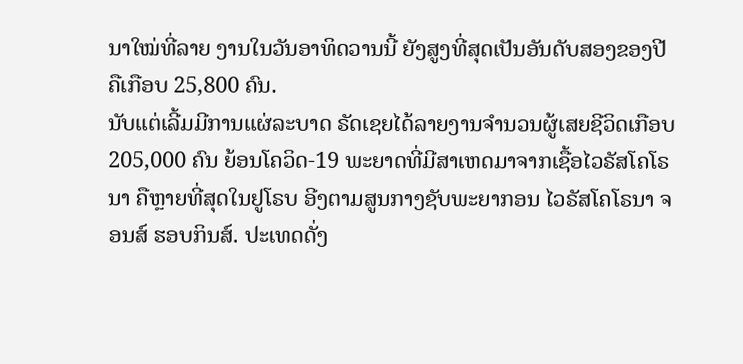ນາໃໝ່ທີ່ລາຍ ງານໃນວັນອາທິດວານນີ້ ຍັງສູງທີ່ສຸດເປັນອັນດັບສອງຂອງປີຄືເກືອບ 25,800 ຄົນ.
ນັບແຕ່ເລີ້ມມີການແຜ່ລະບາດ ຣັດເຊຍໄດ້ລາຍງານຈຳນວນຜູ້ເສຍຊີວິດເກືອບ 205,000 ຄົນ ຍ້ອນໂຄວິດ-19 ພະຍາດທີ່ມີສາເຫດມາຈາກເຊື້ອໄວຣັສໂຄໂຣ ນາ ຄືຫຼາຍທີ່ສຸດໃນຢູໂຣບ ອີງຕາມສູນກາງຊັບພະຍາກອນ ໄວຣັສໂຄໂຣນາ ຈອນສ໌ ຮອບກິນສ໌. ປະເທດດັ່ງ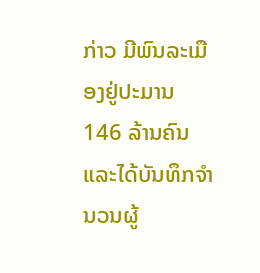ກ່າວ ມີພົນລະເມືອງຢູ່ປະມານ 146 ລ້ານຄົນ ແລະໄດ້ບັນທຶກຈຳນວນຜູ້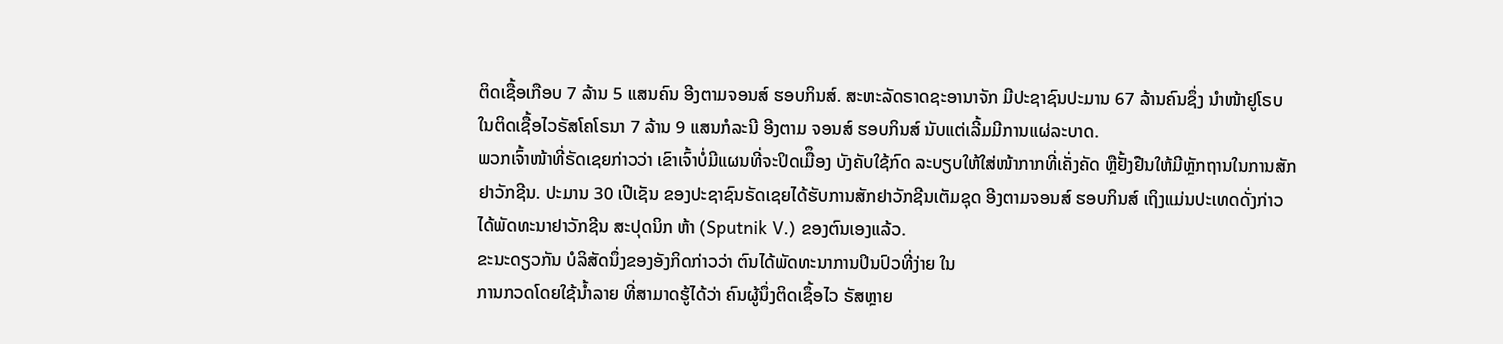ຕິດເຊື້ອເກືອບ 7 ລ້ານ 5 ແສນຄົນ ອີງຕາມຈອນສ໌ ຮອບກິນສ໌. ສະຫະລັດຣາດຊະອານາຈັກ ມີປະຊາຊົນປະມານ 67 ລ້ານຄົນຊຶ່ງ ນຳໜ້າຢູໂຣບ ໃນຕິດເຊື້ອໄວຣັສໂຄໂຣນາ 7 ລ້ານ 9 ແສນກໍລະນີ ອີງຕາມ ຈອນສ໌ ຮອບກິນສ໌ ນັບແຕ່ເລີ້ມມີການແຜ່ລະບາດ.
ພວກເຈົ້າໜ້າທີ່ຣັດເຊຍກ່າວວ່າ ເຂົາເຈົ້າບໍ່ມີແຜນທີ່ຈະປິດເມືຶອງ ບັງຄັບໃຊ້ກົດ ລະບຽບໃຫ້ໃສ່ໜ້າກາກທີ່ເຄັ່ງຄັດ ຫຼືຢັ້ງຢືນໃຫ້ມີຫຼັກຖານໃນການສັກຢາວັກຊີນ. ປະມານ 30 ເປີເຊັນ ຂອງປະຊາຊົນຣັດເຊຍໄດ້ຮັບການສັກຢາວັກຊີນເຕັມຊຸດ ອີງຕາມຈອນສ໌ ຮອບກິນສ໌ ເຖິງແມ່ນປະເທດດັ່ງກ່າວ ໄດ້ພັດທະນາຢາວັກຊີນ ສະປຸດນິກ ຫ້າ (Sputnik V.) ຂອງຕົນເອງແລ້ວ.
ຂະນະດຽວກັນ ບໍລິສັດນຶ່ງຂອງອັງກິດກ່າວວ່າ ຕົນໄດ້ພັດທະນາການປິນປົວທີ່ງ່າຍ ໃນ
ການກວດໂດຍໃຊ້ນໍ້າລາຍ ທີ່ສາມາດຮູ້ໄດ້ວ່າ ຄົນຜູ້ນຶ່ງຕິດເຊຶ້ອໄວ ຣັສຫຼາຍ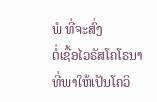ພໍ ທີ່ຈະສົ່ງ
ຕໍ່ເຊື້ອໄວຣັສໂຄໂຣນາ ທີ່ພາໃຫ້ເປັນໂຄວິ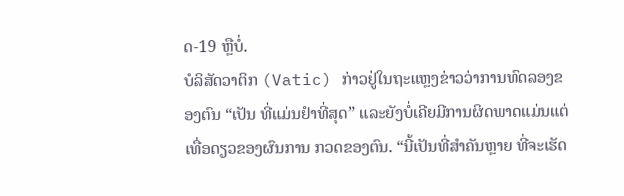ດ-19 ຫຼືບໍ່.
ບໍລິສັດວາຕິກ (Vatic) ກ່າວຢູ່ໃນຖະແຫຼງຂ່າວວ່າການທົດລອງຂອງຕົນ “ເປັນ ທີ່ແມ່ນຢໍາທີ່ສຸດ” ແລະຍັງບໍ່ເຄີຍມີການຜິດພາດແມ່ນແຕ່ເທື່ອດຽວຂອງຜົນການ ກວດຂອງຕົນ. “ນີ້ເປັນທີ່ສຳຄັນຫຼາຍ ທີ່ຈະເຮັດ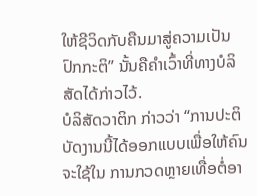ໃຫ້ຊີວິດກັບຄືນມາສູ່ຄວາມເປັນ ປົກກະຕິ” ນັ້ນຄືຄຳເວົ້າທີ່ທາງບໍລິສັດໄດ້ກ່າວໄວ້.
ບໍລິສັດວາຕິກ ກ່າວວ່າ “ການປະຕິບັດງານນີ້ໄດ້ອອກແບບເພື່ອໃຫ້ຄົນຈະໃຊ້ໃນ ການກວດຫຼາຍເທື່ອຕໍ່ອາ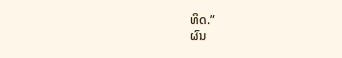ທິດ.”
ຜົນ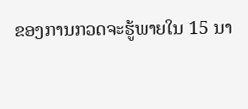ຂອງການກວດຈະຮູ້ພາຍໃນ 15 ນາ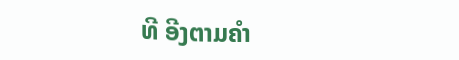ທີ ອີງຕາມຄຳ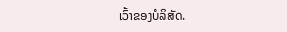ເວົ້າຂອງບໍລິສັດ.